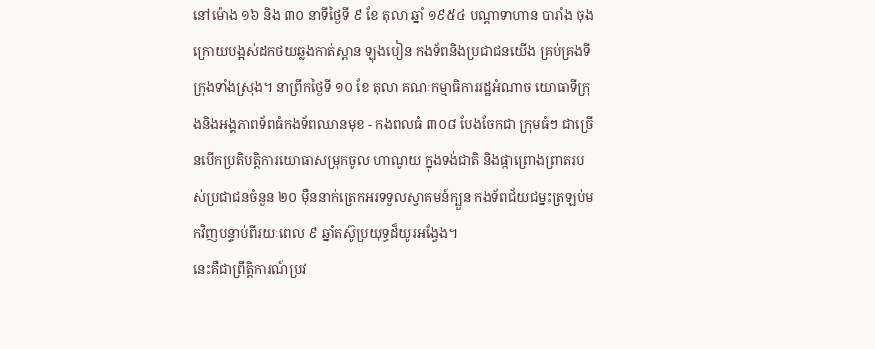នៅម៉ោង ១៦ និង ៣០ នាទីថ្ងៃទី ៩ ខែ តុលា ឆ្នាំ ១៩៥៤ បណ្តាទាហាន បារាំង ចុងក្រោយបង្អស់ដកថយឆ្លងកាត់ស្ពាន ឡុងបៀន កងទ័ពនិងប្រជាជនយើង គ្រប់គ្រងទីក្រុងទាំងស្រុង។ នាព្រឹកថ្ងៃទី ១០ ខែ តុលា គណៈកម្មាធិការរដ្ឋអំណាច យោធាទីក្រុងនិងអង្គភាពទ័ពធំកងទ័ពឈានមុខ - កងពលធំ ៣០៨ បែងចែកជា ក្រុមធំៗ ជាច្រើនបើកប្រតិបត្តិការយោធាសម្រុកចូល ហាណូយ ក្នុងទង់ជាតិ និងផ្កាព្រោងព្រាតរបស់ប្រជាជនចំនួន ២០ ម៉ឺននាក់ត្រេកអរទទួលស្វាគមន៍ក្បួន កងទ័ពជ័យជម្នះត្រឡប់មកវិញបន្ទាប់ពីរយៈពេល ៩ ឆ្នាំតស៊ូប្រយុទ្ធដ៏យូរអងែ្វង។
នេះគឺជាព្រឹត្តិការណ៍ប្រវ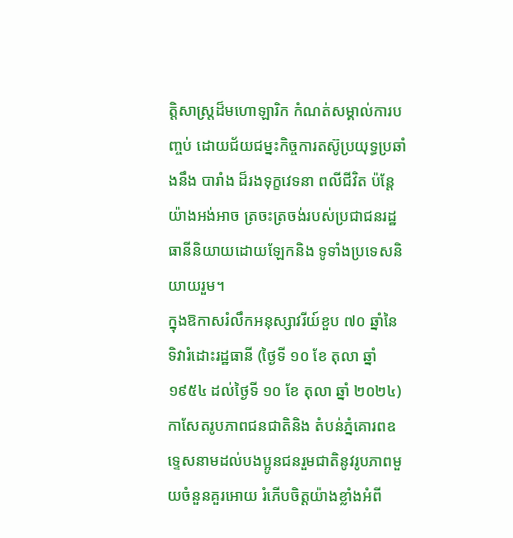ត្តិសាស្ត្រដ៏មហោឡារិក កំណត់សម្គាល់ការបញ្ចប់ ដោយជ័យជម្នះកិច្ចការតស៊ូប្រយុទ្ធប្រឆាំងនឹង បារាំង ដ៏រងទុក្ខវេទនា ពលីជីវិត ប៉ន្តែយ៉ាងអង់អាច ត្រចះត្រចង់របស់ប្រជាជនរដ្ឋធានីនិយាយដោយឡែកនិង ទូទាំងប្រទេសនិយាយរួម។
ក្នុងឱកាសរំលឹកអនុស្សាវរីយ៍ខួប ៧០ ឆ្នាំនៃទិវារំដោះរដ្ឋធានី (ថ្ងៃទី ១០ ខែ តុលា ឆ្នាំ ១៩៥៤ ដល់ថ្ងៃទី ១០ ខែ តុលា ឆ្នាំ ២០២៤) កាសែតរូបភាពជនជាតិនិង តំបន់ភ្នំគោរពឧទេ្ទសនាមដល់បងប្អូនជនរួមជាតិនូវរូបភាពមួយចំនួនគួរអោយ រំភើបចិត្តយ៉ាងខ្លាំងអំពី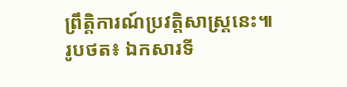ព្រឹត្តិការណ៍ប្រវត្តិសាស្ត្រនេះ៕
រូបថត៖ ឯកសារទី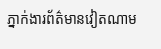ភ្នាក់ងារព័ត៌មានវៀតណាម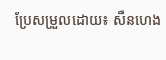ប្រែសម្រួលដោយ៖ សឺនហេង